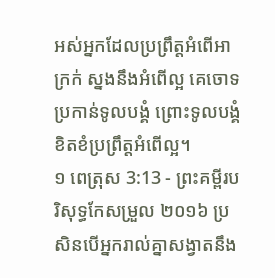អស់អ្នកដែលប្រព្រឹត្តអំពើអាក្រក់ ស្នងនឹងអំពើល្អ គេចោទប្រកាន់ទូលបង្គំ ព្រោះទូលបង្គំខិតខំប្រព្រឹត្តអំពើល្អ។
១ ពេត្រុស 3:13 - ព្រះគម្ពីរបរិសុទ្ធកែសម្រួល ២០១៦ ប្រសិនបើអ្នករាល់គ្នាសង្វាតនឹង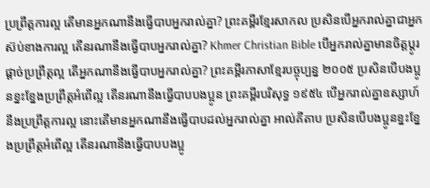ប្រព្រឹត្តការល្អ តើមានអ្នកណានឹងធ្វើបាបអ្នករាល់គ្នា? ព្រះគម្ពីរខ្មែរសាកល ប្រសិនបើអ្នករាល់គ្នាជាអ្នកស៊ប់ខាងការល្អ តើនរណានឹងធ្វើបាបអ្នករាល់គ្នា? Khmer Christian Bible បើអ្នករាល់គ្នាមានចិត្ដប្ដូរផ្ដាច់ប្រព្រឹត្ដល្អ តើអ្នកណានឹងធ្វើបាបអ្នករាល់គ្នា? ព្រះគម្ពីរភាសាខ្មែរបច្ចុប្បន្ន ២០០៥ ប្រសិនបើបងប្អូនខ្នះខ្នែងប្រព្រឹត្តអំពើល្អ តើនរណានឹងធ្វើបាបបងប្អូន ព្រះគម្ពីរបរិសុទ្ធ ១៩៥៤ បើអ្នករាល់គ្នាឧស្សាហ៍នឹងប្រព្រឹត្តការល្អ នោះតើមានអ្នកណានឹងធ្វើបាបដល់អ្នករាល់គ្នា អាល់គីតាប ប្រសិនបើបងប្អូនខ្នះខ្នែងប្រព្រឹត្ដអំពើល្អ តើនរណានឹងធ្វើបាបបងប្អូ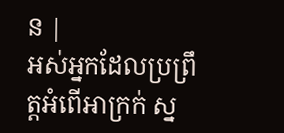ន |
អស់អ្នកដែលប្រព្រឹត្តអំពើអាក្រក់ ស្ន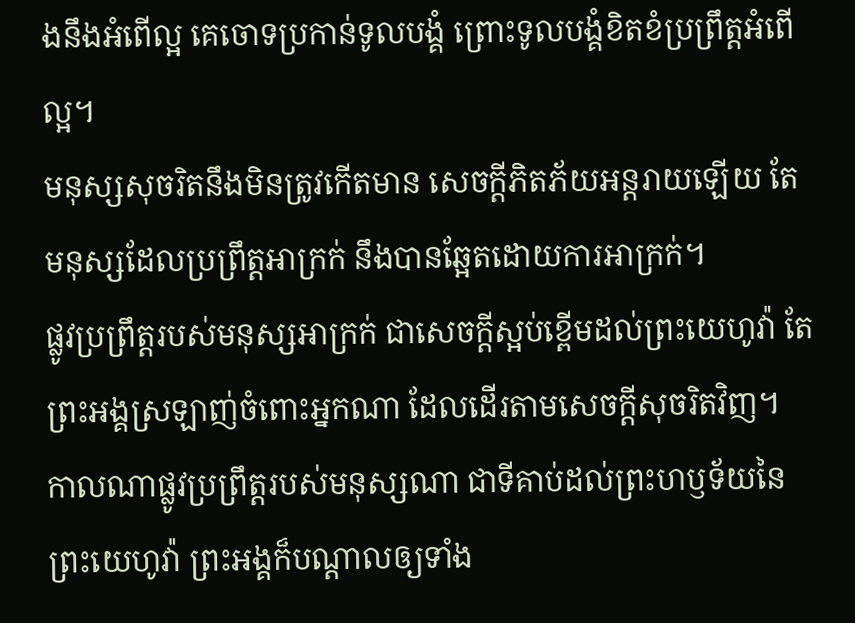ងនឹងអំពើល្អ គេចោទប្រកាន់ទូលបង្គំ ព្រោះទូលបង្គំខិតខំប្រព្រឹត្តអំពើល្អ។
មនុស្សសុចរិតនឹងមិនត្រូវកើតមាន សេចក្ដីភិតភ័យអន្តរាយឡើយ តែមនុស្សដែលប្រព្រឹត្តអាក្រក់ នឹងបានឆ្អែតដោយការអាក្រក់។
ផ្លូវប្រព្រឹត្តរបស់មនុស្សអាក្រក់ ជាសេចក្ដីស្អប់ខ្ពើមដល់ព្រះយេហូវ៉ា តែព្រះអង្គស្រឡាញ់ចំពោះអ្នកណា ដែលដើរតាមសេចក្ដីសុចរិតវិញ។
កាលណាផ្លូវប្រព្រឹត្តរបស់មនុស្សណា ជាទីគាប់ដល់ព្រះហឫទ័យនៃព្រះយេហូវ៉ា ព្រះអង្គក៏បណ្ដាលឲ្យទាំង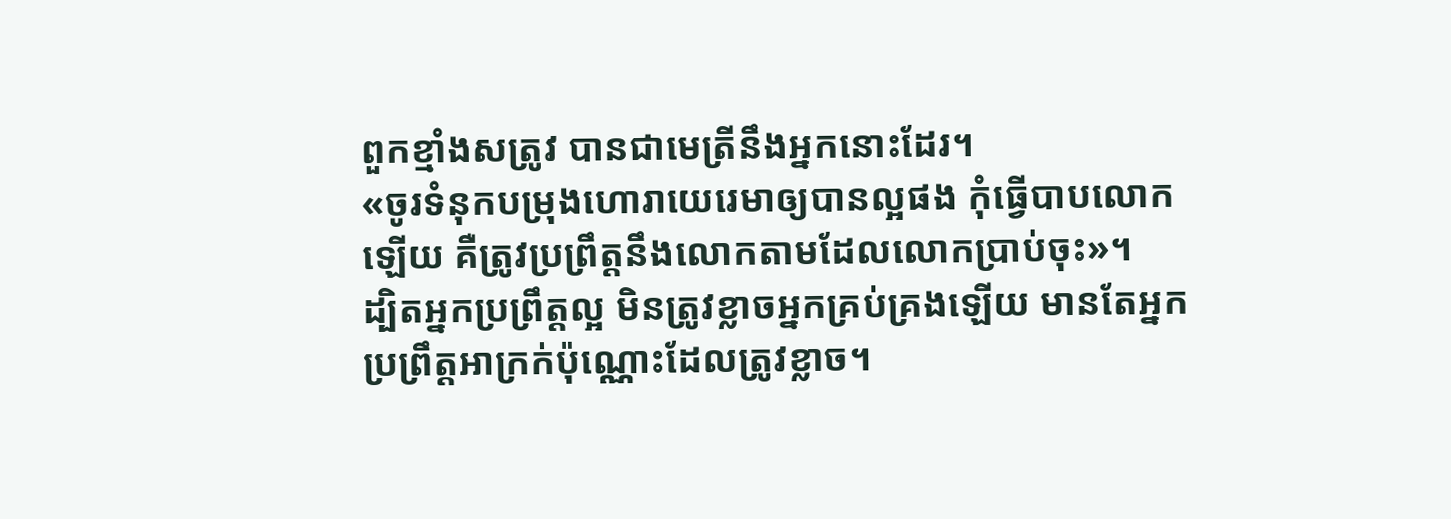ពួកខ្មាំងសត្រូវ បានជាមេត្រីនឹងអ្នកនោះដែរ។
«ចូរទំនុកបម្រុងហោរាយេរេមាឲ្យបានល្អផង កុំធ្វើបាបលោកឡើយ គឺត្រូវប្រព្រឹត្តនឹងលោកតាមដែលលោកប្រាប់ចុះ»។
ដ្បិតអ្នកប្រព្រឹត្តល្អ មិនត្រូវខ្លាចអ្នកគ្រប់គ្រងឡើយ មានតែអ្នកប្រព្រឹត្តអាក្រក់ប៉ុណ្ណោះដែលត្រូវខ្លាច។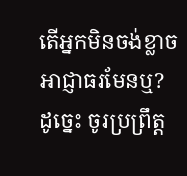តើអ្នកមិនចង់ខ្លាចអាជ្ញាធរមែនឬ? ដូច្នេះ ចូរប្រព្រឹត្ត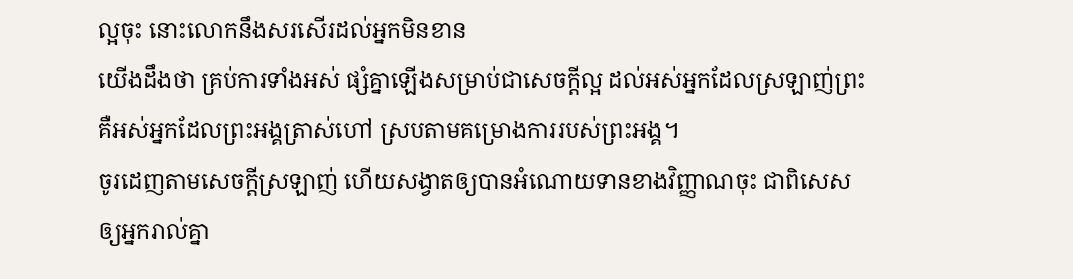ល្អចុះ នោះលោកនឹងសរសើរដល់អ្នកមិនខាន
យើងដឹងថា គ្រប់ការទាំងអស់ ផ្សំគ្នាឡើងសម្រាប់ជាសេចក្តីល្អ ដល់អស់អ្នកដែលស្រឡាញ់ព្រះ គឺអស់អ្នកដែលព្រះអង្គត្រាស់ហៅ ស្របតាមគម្រោងការរបស់ព្រះអង្គ។
ចូរដេញតាមសេចក្តីស្រឡាញ់ ហើយសង្វាតឲ្យបានអំណោយទានខាងវិញ្ញាណចុះ ជាពិសេសឲ្យអ្នករាល់គ្នា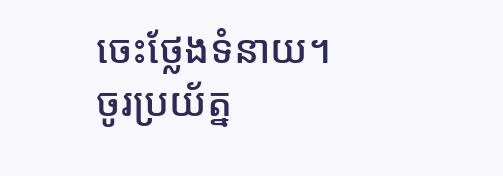ចេះថ្លែងទំនាយ។
ចូរប្រយ័ត្ន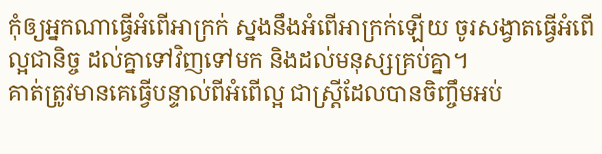កុំឲ្យអ្នកណាធ្វើអំពើអាក្រក់ ស្នងនឹងអំពើអាក្រក់ឡើយ ចូរសង្វាតធ្វើអំពើល្អជានិច្ច ដល់គ្នាទៅវិញទៅមក និងដល់មនុស្សគ្រប់គ្នា។
គាត់ត្រូវមានគេធ្វើបន្ទាល់ពីអំពើល្អ ជាស្ត្រីដែលបានចិញ្ចឹមអប់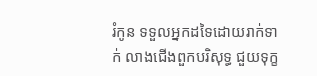រំកូន ទទួលអ្នកដទៃដោយរាក់ទាក់ លាងជើងពួកបរិសុទ្ធ ជួយទុក្ខ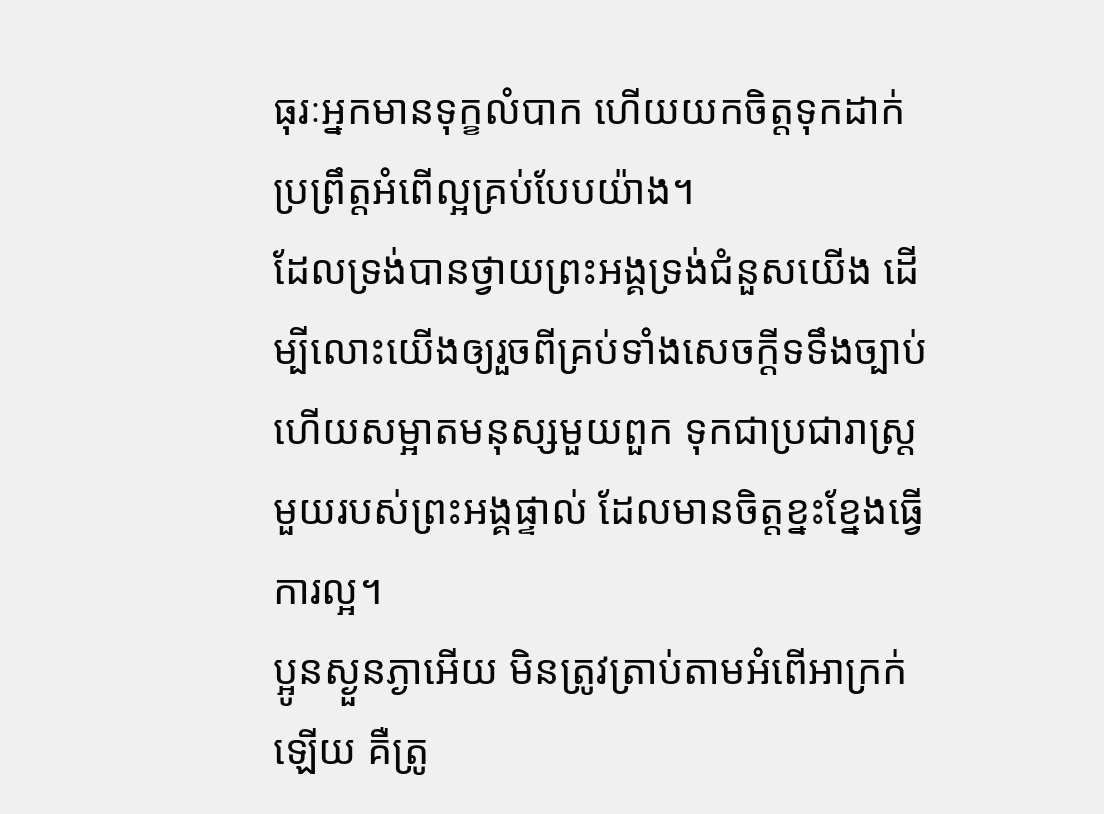ធុរៈអ្នកមានទុក្ខលំបាក ហើយយកចិត្តទុកដាក់ប្រព្រឹត្តអំពើល្អគ្រប់បែបយ៉ាង។
ដែលទ្រង់បានថ្វាយព្រះអង្គទ្រង់ជំនួសយើង ដើម្បីលោះយើងឲ្យរួចពីគ្រប់ទាំងសេចក្ដីទទឹងច្បាប់ ហើយសម្អាតមនុស្សមួយពួក ទុកជាប្រជារាស្ត្រមួយរបស់ព្រះអង្គផ្ទាល់ ដែលមានចិត្តខ្នះខ្នែងធ្វើការល្អ។
ប្អូនស្ងួនភ្ងាអើយ មិនត្រូវត្រាប់តាមអំពើអាក្រក់ឡើយ គឺត្រូ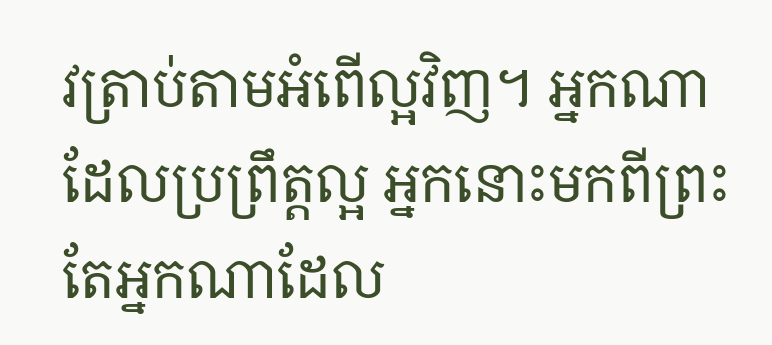វត្រាប់តាមអំពើល្អវិញ។ អ្នកណាដែលប្រព្រឹត្តល្អ អ្នកនោះមកពីព្រះ តែអ្នកណាដែល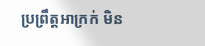ប្រព្រឹត្តអាក្រក់ មិន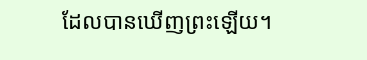ដែលបានឃើញព្រះឡើយ។